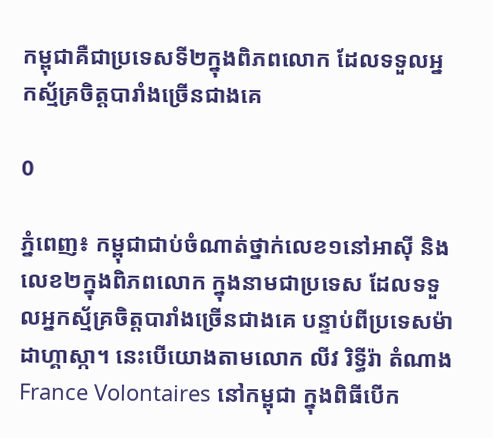កម្ពុជាគឺជាប្រទេសទី២ក្នុងពិភពលោក ដែលទទួលអ្នកស្ម័គ្រចិត្តបារាំងច្រើនជាងគេ

0

ភ្នំពេញ៖ កម្ពុជាជាប់ចំណាត់ថ្នាក់លេខ១នៅអាស៊ី និងលេខ២ក្នុងពិភពលោក ក្នុងនាមជាប្រទេស ដែលទទួលអ្នកស្ម័គ្រចិត្តបារាំងច្រើនជាងគេ បន្ទាប់ពីប្រទេសម៉ាដាហ្គាស្កា។ នេះបើយោងតាមលោក លីវ រិទ្ធីរ៉ា តំណាង France Volontaires នៅកម្ពុជា ក្នុងពិធីបើក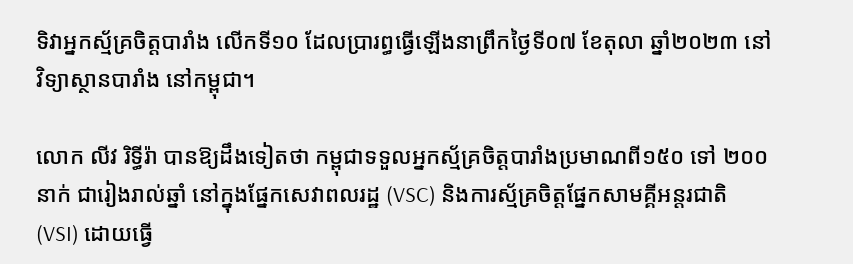ទិវាអ្នកស្ម័គ្រចិត្តបារាំង លើកទី១០ ដែលប្រារព្ធធ្វើឡើងនាព្រឹកថ្ងៃទី០៧ ខែតុលា ឆ្នាំ២០២៣ នៅវិទ្យាស្ថានបារាំង នៅកម្ពុជា។

លោក លីវ រិទ្ធីរ៉ា បានឱ្យដឹងទៀតថា កម្ពុជាទទួលអ្នកស្ម័គ្រចិត្តបារាំងប្រមាណពី១៥០ ទៅ ២០០ នាក់ ជារៀងរាល់ឆ្នាំ នៅក្នុងផ្នែកសេវាពលរដ្ឋ (VSC) និងការស្ម័គ្រចិត្តផ្នែកសាមគ្គីអន្តរជាតិ (VSI) ដោយធ្វើ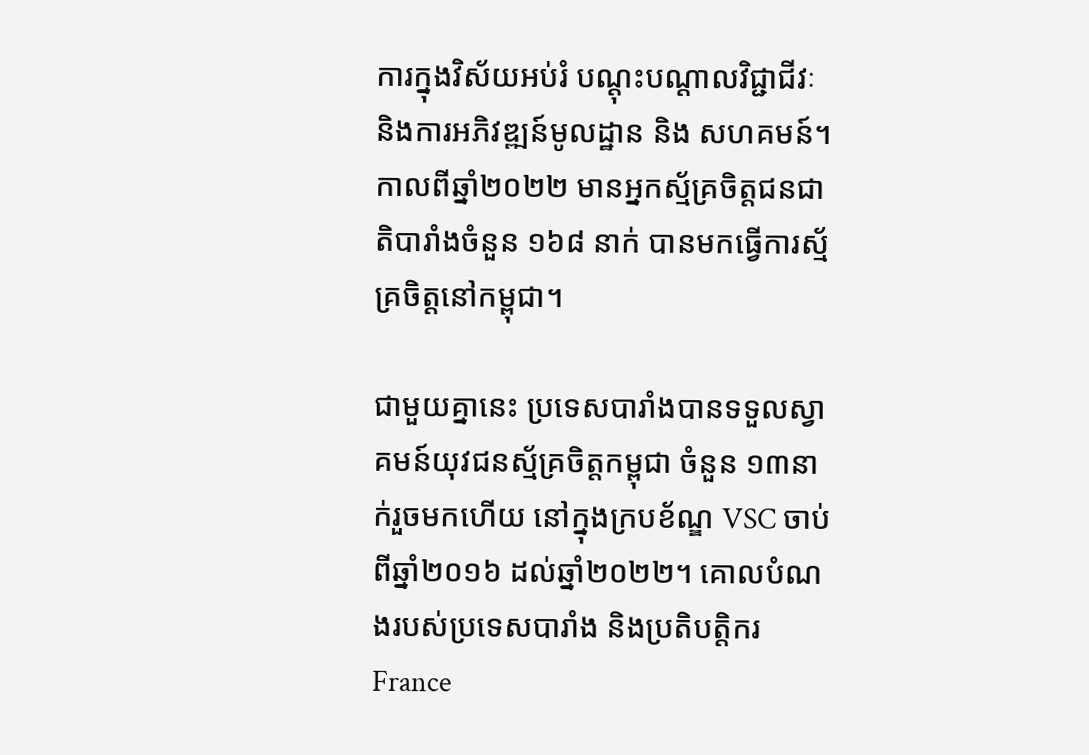ការក្នុងវិស័យអប់រំ បណ្តុះបណ្តាលវិជ្ជាជីវៈ និងការអភិវឌ្ឍន៍មូលដ្ឋាន និង សហគមន៍។ កាលពីឆ្នាំ២០២២ មានអ្នកស្ម័គ្រចិត្តជនជាតិបារាំងចំនួន ១៦៨ នាក់ បានមកធ្វើការស្ម័គ្រចិត្តនៅកម្ពុជា។

ជាមួយគ្នានេះ ប្រទេសបារាំងបានទទួលស្វាគមន៍យុវជនស្ម័គ្រចិត្តកម្ពុជា ចំនួន ១៣នាក់រួចមកហើយ នៅក្នុងក្របខ័ណ្ឌ VSC ចាប់ពីឆ្នាំ២០១៦ ដល់ឆ្នាំ២០២២។ គោលបំណងរបស់ប្រទេសបារាំង និងប្រតិបត្តិករ France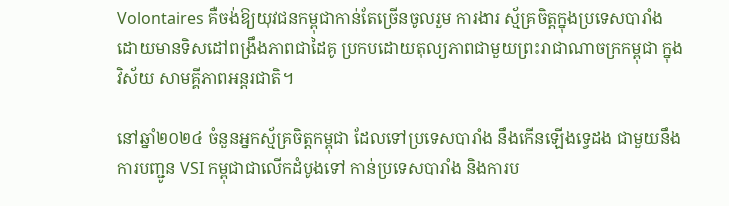Volontaires គឺចង់ឱ្យយុវជនកម្ពុជាកាន់តែច្រើនចូលរួម ការងារ ស្ម័គ្រចិត្តក្នុងប្រទេសបារាំង ដោយមានទិសដៅពង្រឹងភាពជាដៃគូ ប្រកបដោយតុល្យភាពជាមួយព្រះរាជាណាចក្រកម្ពុជា ក្នុងវិស័យ សាមគ្គីភាពអន្តរជាតិ។

នៅឆ្នាំ២០២៤ ចំនួនអ្នកស្ម័គ្រចិត្តកម្ពុជា ដែលទៅប្រទេសបារាំង នឹងកើនឡើងទ្វេដង ជាមួយនឹងការបញ្ជូន VSI កម្ពុជាជាលើកដំបូងទៅ កាន់ប្រទេសបារាំង និងការប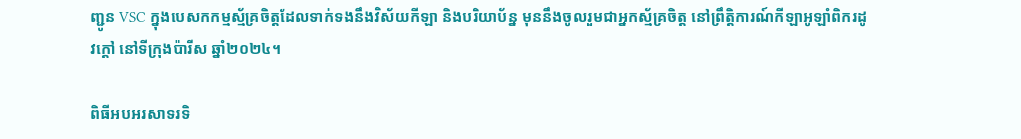ញ្ជូន VSC ក្នុងបេសកកម្មស្ម័គ្រចិត្តដែលទាក់ទងនឹងវិស័យកីឡា និងបរិយាប័ន្ន មុននឹងចូលរួមជាអ្នកស្ម័គ្រចិត្ត នៅព្រឹត្តិការណ៍កីឡាអូឡាំពិករដូវក្តៅ នៅទីក្រុងប៉ារីស ឆ្នាំ២០២៤។

ពិធីអបអរសាទរទិ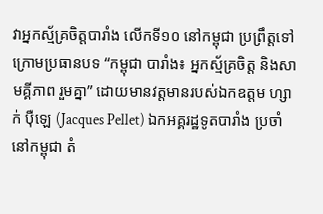វាអ្នកស្ម័គ្រចិត្តបារាំង លើកទី១០ នៅកម្ពុជា ប្រព្រឹត្តទៅក្រោមប្រធានបទ “កម្ពុជា បារាំង៖ អ្នកស្ម័គ្រចិត្ត និងសាមគ្គីភាព រួមគ្នា” ដោយមានវត្តមានរបស់ឯកឧត្តម ហ្សាក់ ប៉ឺឡេ (Jacques Pellet) ឯកអគ្គរដ្ឋទូតបារាំង ប្រចាំនៅកម្ពុជា តំ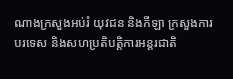ណាងក្រសួងអប់រំ យុវជន និងកីឡា ក្រសួងការបរទេស និងសហប្រតិបត្តិការអន្តរជាតិ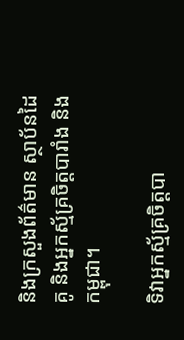និងក្រសួងព័ត៌មាន ស្ថាប័នដៃគូ និងអ្នកស្ម័គ្រចិត្តបារាំង និងកម្ពុជា។

ទិវាអ្នកស្ម័គ្រចិត្តបា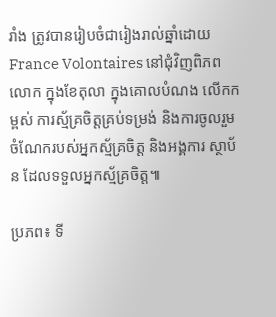រាំង ត្រូវបានរៀបចំជារៀងរាល់ឆ្នាំដោយ France Volontaires នៅជុំវិញពិភពលោក ក្នុងខែតុលា ក្នុងគោលបំណង លើកកម្ពស់ ការស្ម័គ្រចិត្តគ្រប់ទម្រង់ និងការចូលរួមចំណែករបស់អ្នកស្ម័គ្រចិត្ត និងអង្គការ ស្ថាប័ន ដែលទទួលអ្នកស្ម័គ្រចិត្ត៕

ប្រភព៖ ទី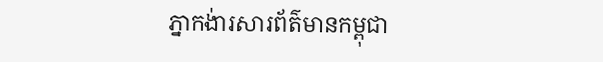ភ្នាកង់ារសារព័ត៌មានកម្ពុជា